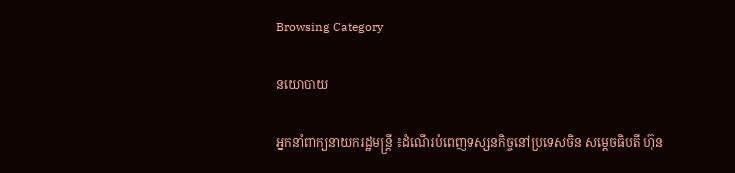Browsing Category

នយោបាយ

អ្នកនាំពាក្យនាយករដ្ឋមន្ត្រី ៖ដំណើរបំពេញទស្សនកិច្ចនៅប្រទេសចិន សម្តេចធិបតី ហ៊ុន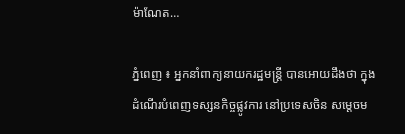ម៉ាណែត…

ភ្នំពេញ ៖ អ្នកនាំពាក្យនាយករដ្ឋមន្ត្រី បានអោយដឹងថា ក្នុងដំណើរបំពេញទស្សនកិច្ចផ្លូវការ នៅប្រទេសចិន សម្តេចម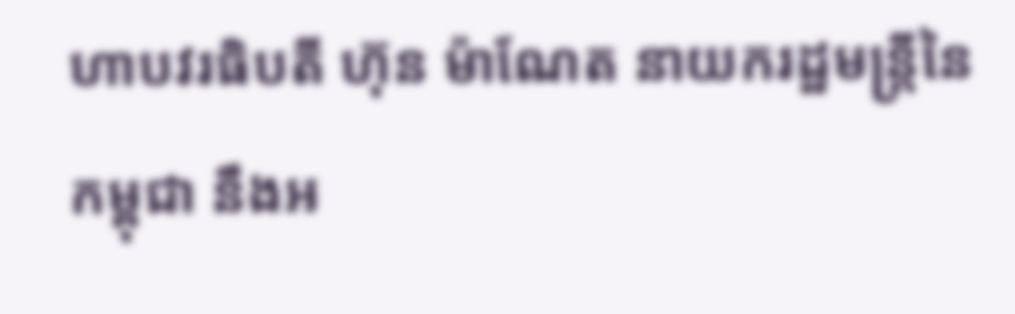ហាបវរធិបតី ហ៊ុន ម៉ាណែត នាយករដ្ឋមន្ត្រីនៃកម្ពុជា នឹងអ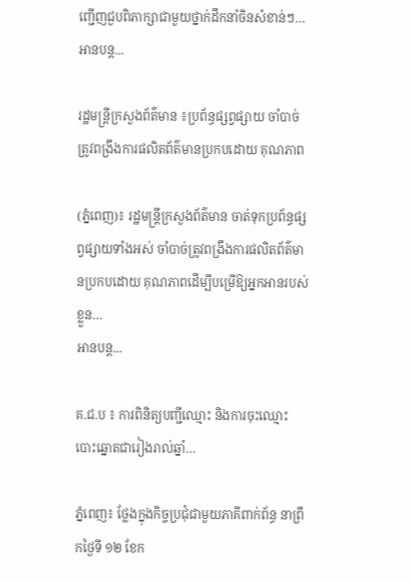ញ្ជើញជួបពិភាក្សាជាមួយថ្នាក់ដឹកនាំចិនសំខាន់ៗ…
អានបន្ត...

រដ្ឋមន្រ្តីក្រសួងព័ត៌មាន ៖ប្រព័ន្ធផ្សព្វផ្សាយ ចាំបាច់ត្រូវពង្រឹងការផលិតព័ត៌មានប្រកបដោយ គុណភាព

(ភ្នំពេញ)៖ រដ្ឋមន្រ្តីក្រសួងព័ត៌មាន ចាត់ទុកប្រព័ន្ធផ្សព្វផ្សាយទាំងអស់ ចាំបាច់ត្រូវពង្រឹងការផលិតព័ត៌មានប្រកបដោយ គុណភាពដើម្បីបម្រើឱ្យអ្នកអានរបស់ខ្លួន…
អានបន្ត...

គ.ជ.ប ៖ ការពិនិត្យបញ្ជីឈ្មោះ និងការចុះឈ្មោះបោះឆ្នោតជារៀងរាល់ឆ្នាំ…

ភ្នំពេញ៖ ថ្លែងក្នុងកិច្ចប្រជុំជាមួយភាគីពាក់ព័ន្ធ នាព្រឹកថ្ងៃទី ១២ ខែក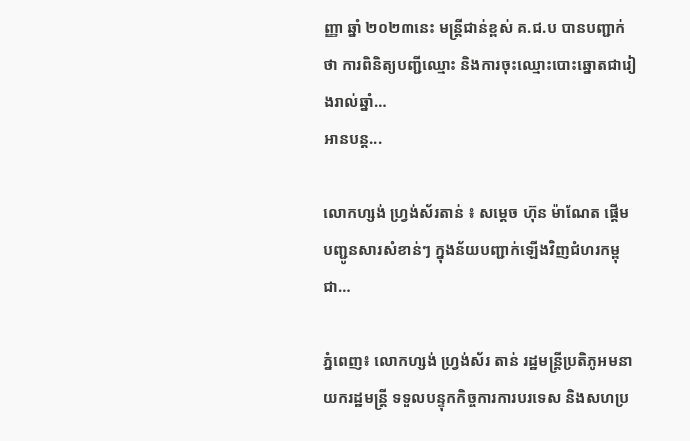ញ្ញា ឆ្នាំ ២០២៣នេះ មន្ត្រីជាន់ខ្ពស់ គ.ជ.ប បានបញ្ជាក់ថា ការពិនិត្យបញ្ជីឈ្មោះ និងការចុះឈ្មោះបោះឆ្នោតជារៀងរាល់ឆ្នាំ…
អានបន្ត...

លោកហ្សង់ ហ្វ្រង់ស័រតាន់ ៖ សម្តេច ហ៊ុន ម៉ាណែត ផ្តើមបញ្ជូនសារសំខាន់ៗ ក្នុងន័យបញ្ជាក់ឡើងវិញជំហរកម្ពុជា…

ភ្នំពេញ៖ លោកហ្សង់ ហ្វ្រង់ស័រ តាន់ រដ្ឋមន្ត្រីប្រតិភូអមនាយករដ្ឋមន្ត្រី ទទួលបន្ទុកកិច្ចការការបរទេស និងសហប្រ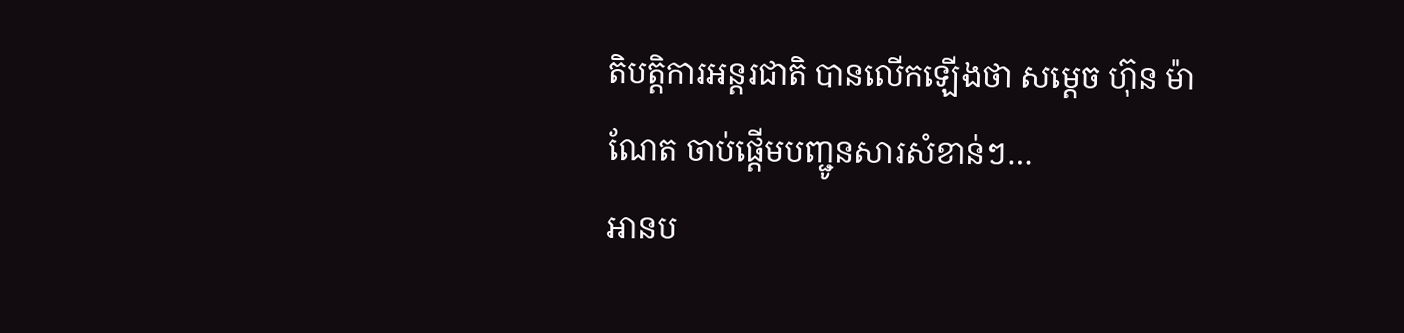តិបត្តិការអន្តរជាតិ បានលើកឡើងថា សម្តេច ហ៊ុន ម៉ាណែត ចាប់ផ្តើមបញ្ជូនសារសំខាន់ៗ…
អានប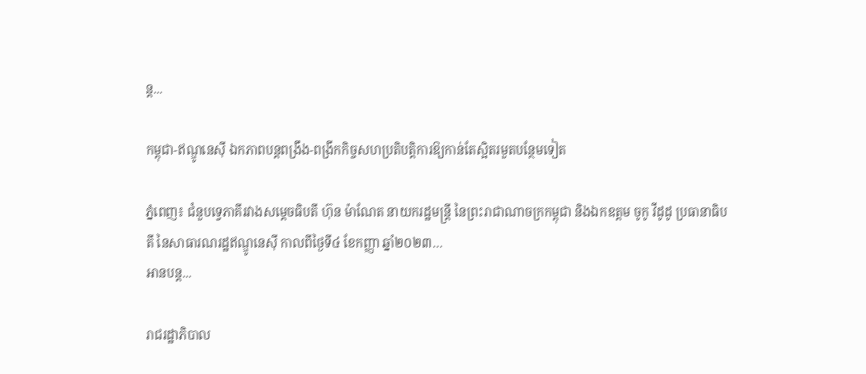ន្ត...

កម្ពុជា-ឥណ្ឌូនេស៊ី ឯកភាពបន្តពង្រឹង-ពង្រីកកិច្ចសហប្រតិបត្តិការឱ្យកាន់តែស្អិតរមួតបន្ថែមទៀត

ភ្នំពេញ៖ ជំនួបទ្វេភាគីរវាងសម្តេចធិបតី ហ៊ុន ម៉ាណែត នាយករដ្ឋមន្រ្តី នៃព្រះរាជាណាចក្រកម្ពុជា និងឯកឧត្តម ចូកូ វីដូដូ ប្រធានាធិបតី នៃសាធារណរដ្ឋឥណ្ឌូនេស៊ី កាលពីថ្ងៃទី៤ ខែកញ្ញា ឆ្នាំ២០២៣…
អានបន្ត...

រាជរដ្ឋាភិបាល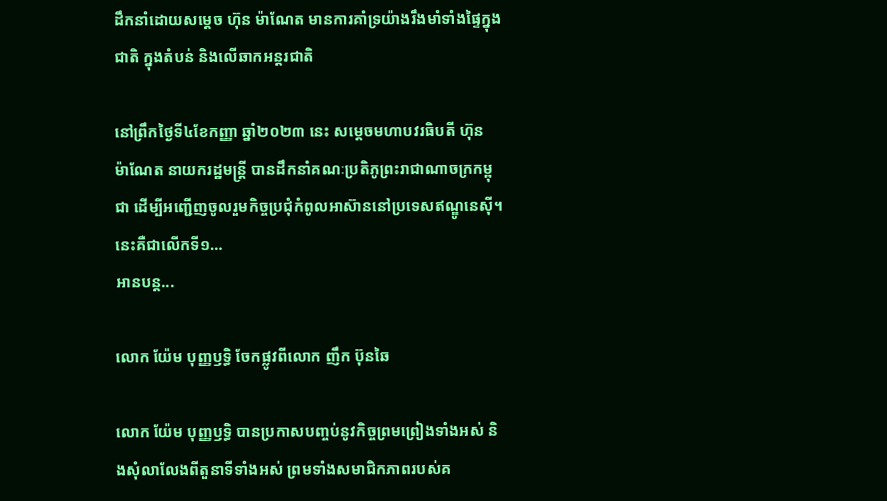ដឹកនាំដោយសម្តេច ហ៊ុន ម៉ាណែត មានការគាំទ្រយ៉ាងរឹងមាំទាំងផ្ទៃក្នុងជាតិ ក្នុងតំបន់ និងលើឆាកអន្តរជាតិ

នៅព្រឹកថ្ងៃទី៤ខែកញ្ញា ឆ្នាំ២០២៣ នេះ សម្តេចមហាបវរធិបតី ហ៊ុន ម៉ាណែត នាយករដ្ឋមន្ត្រី បានដឹកនាំគណៈប្រតិភូព្រះរាជាណាចក្រកម្ពុជា ដើម្បីអញ្ជើញចូលរួមកិច្ចប្រជុំកំពូលអាស៊ាននៅប្រទេសឥណ្ឌូនេស៊ី។ នេះគឺជាលើកទី១…
អានបន្ត...

លោក យ៉ែម បុញ្ញឫទ្ធិ ចែកផ្លូវពីលោក ញឹក ប៊ុនឆៃ

លោក យ៉ែម បុញ្ញឫទ្ធិ បានប្រកាសបញ្ចប់នូវកិច្ចព្រមព្រៀងទាំងអស់ និងសុំលាលែងពីតួនាទីទាំងអស់ ព្រមទាំងសមាជិកភាពរបស់គ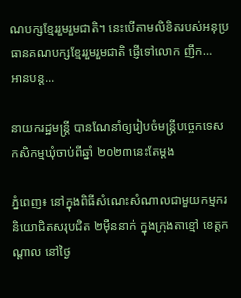ណបក្សខ្មែររួមរួមជាតិ។ នេះបើតាមលិខិតរបស់អនុប្រធានគណបក្សខ្មែររួមរួមជាតិ ផ្ញើទៅលោក ញឹក…
អានបន្ត...

នាយករដ្ឋមន្ត្រី បានណែនាំឲ្យរៀបចំមន្ត្រីបច្ចេកទេសកសិកម្មឃុំចាប់ពីឆ្នាំ ២០២៣នេះតែម្ដង

ភ្នំពេញ៖ នៅក្នុងពិធីសំណេះសំណាលជាមួយកម្មករនិយោជិតសរុបជិត ២ម៉ឺននាក់ ក្នុងក្រុងតាខ្មៅ ខេត្តកណ្តាល នៅថ្ងៃ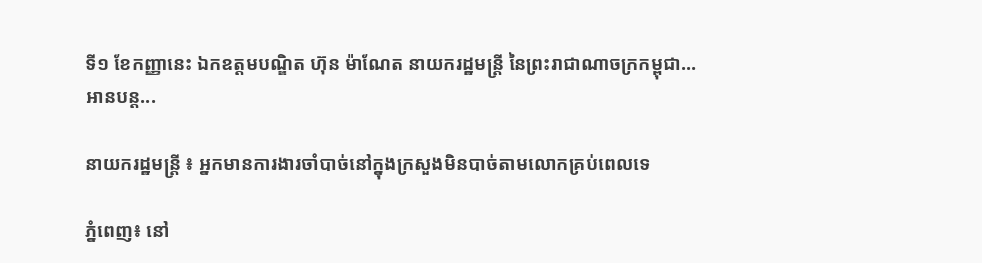ទី១ ខែកញ្ញានេះ ឯកឧត្តមបណ្ឌិត ហ៊ុន ម៉ាណែត នាយករដ្ឋមន្ត្រី នៃព្រះរាជាណាចក្រកម្ពុជា…
អានបន្ត...

នាយករដ្ឋមន្ត្រី ៖ អ្នកមានការងារចាំបាច់នៅក្នុងក្រសួងមិនបាច់តាមលោកគ្រប់ពេលទេ

ភ្នំពេញ៖ នៅ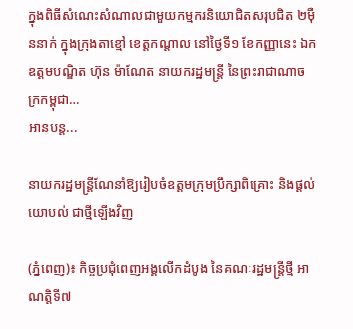ក្នុងពិធីសំណេះសំណាលជាមួយកម្មករនិយោជិតសរុបជិត ២ម៉ឺននាក់ ក្នុងក្រុងតាខ្មៅ ខេត្តកណ្តាល នៅថ្ងៃទី១ ខែកញ្ញានេះ ឯកឧត្តមបណ្ឌិត ហ៊ុន ម៉ាណែត នាយករដ្ឋមន្ត្រី នៃព្រះរាជាណាចក្រកម្ពុជា…
អានបន្ត...

នាយករដ្ឋមន្ត្រីណែនាំឱ្យរៀបចំឧត្តមក្រុមប្រឹក្សាពិគ្រោះ និងផ្តល់យោបល់ ជាថ្មីឡើងវិញ

(ភ្នំពេញ)៖ កិច្ចប្រជុំពេញអង្គលើកដំបូង នៃគណៈរដ្ឋមន្រ្តីថ្មី អាណត្តិទី៧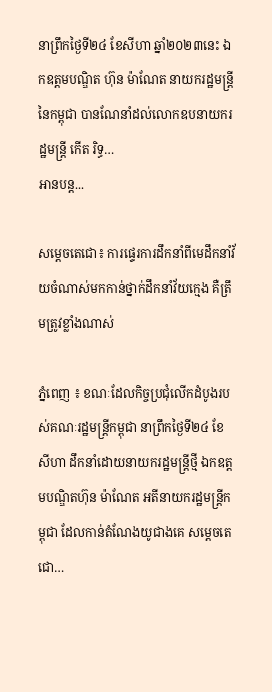នាព្រឹកថ្ងៃទី២៤ ខែសីហា ឆ្នាំ២០២៣នេះ ឯកឧត្តមបណ្ឌិត ហ៊ុន ម៉ាណែត នាយករដ្ឋមន្ត្រីនៃកម្ពុជា បានណែនាំដល់លោកឧបនាយករដ្ឋមន្រ្តី កើត រិទ្ធ…
អានបន្ត...

សម្តេចតេជោ៖ ការផ្ទេរការដឹកនាំពីមេដឹកនាំវ័យចំណាស់មកកាន់ថ្នាក់ដឹកនាំវ័យក្មេង គឺត្រឹមត្រូវខ្លាំងណាស់

ភ្នំពេញ ៖ ខណៈដែលកិច្ចប្រជុំលើកដំបូងរបស់គណៈរដ្ឋមន្ត្រីកម្ពុជា នាព្រឹកថ្ងៃទី២៤ ខែសីហា ដឹកនាំដោយនាយករដ្ឋមន្ត្រីថ្មី ឯកឧត្តមបណ្ឌិតហ៊ុន ម៉ាណែត អតីនាយករដ្ឋមន្ត្រីកម្ពុជា ដែលកាន់តំណែងយូជាងគេ សម្តេចតេជោ…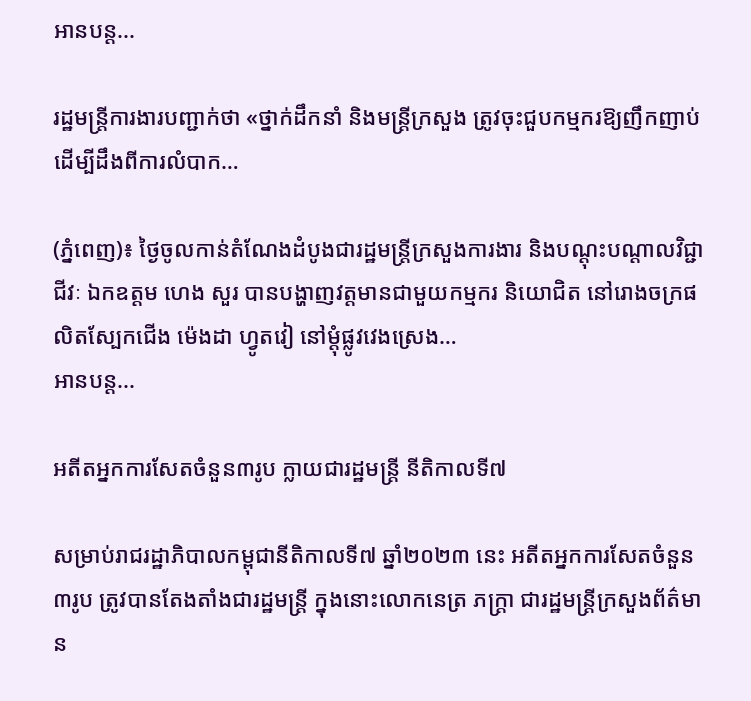អានបន្ត...

រដ្ឋមន្ត្រីការងារបញ្ជាក់ថា «ថ្នាក់ដឹកនាំ និងមន្ត្រីក្រសួង ត្រូវចុះជួបកម្មករឱ្យញឹកញាប់ ដើម្បីដឹងពីការលំបាក…

(ភ្នំពេញ)៖ ថ្ងៃចូលកាន់តំណែងដំបូងជារដ្ឋមន្ត្រីក្រសួងការងារ និងបណ្ដុះបណ្ដាលវិជ្ជាជីវៈ ឯកឧត្តម ហេង សួរ បានបង្ហាញវត្តមានជាមួយកម្មករ និយោជិត នៅរោងចក្រផលិតស្បែកជើង ម៉េងដា ហ្វូតវៀ នៅម្ដុំផ្លូវវេងស្រេង…
អានបន្ត...

អតីតអ្នកការសែតចំនួន៣រូប ក្លាយជារដ្ឋមន្ត្រី នីតិកាលទី៧

សម្រាប់រាជរដ្ឋាភិបាលកម្ពុជានីតិកាលទី៧ ឆ្នាំ២០២៣ នេះ អតីតអ្នកការសែតចំនួន៣រូប ត្រូវបានតែងតាំងជារដ្ឋមន្ត្រី ក្នុងនោះលោកនេត្រ ភក្ត្រា ជារដ្ឋមន្ត្រីក្រសួងព័ត៌មាន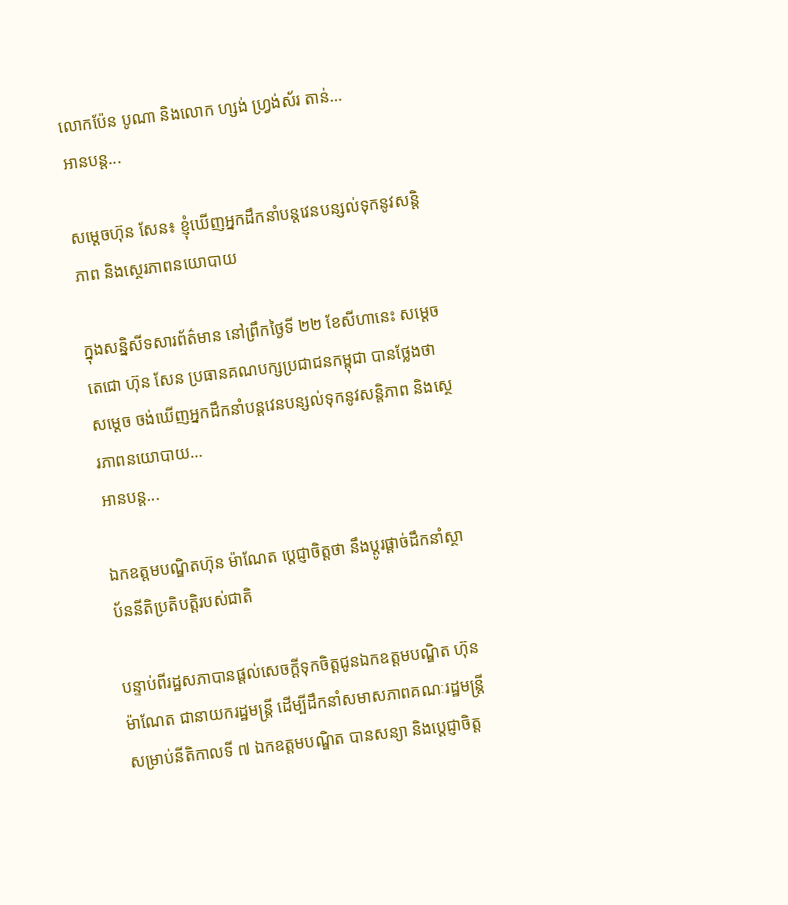លោកប៉ែន បូណា និងលោក ហ្សង់ ហ្វ្រង់ស័រ តាន់…
អានបន្ត...

សម្ដេចហ៊ុន សែន៖ ខ្ញុំឃើញអ្នកដឹកនាំបន្តវេនបន្សល់ទុកនូវសន្តិភាព និងស្ថេរភាពនយោបាយ

ក្នុងសន្និសីទសារព័ត៌មាន នៅព្រឹកថ្ងៃទី ២២ ខែសីហានេះ សម្ដេចតេជោ ហ៊ុន សែន ប្រធានគណបក្សប្រជាជនកម្ពុជា បានថ្លែងថា សម្ដេច ចង់ឃើញអ្នកដឹកនាំបន្តវេនបន្សល់ទុកនូវសន្តិភាព និងស្ថេរភាពនយោបាយ…
អានបន្ត...

ឯកឧត្ដមបណ្ឌិតហ៊ុន ម៉ាណែត ប្ដេជ្ញាចិត្តថា នឹងប្ដូរផ្ដាច់ដឹកនាំស្ថាប័ននីតិប្រតិបត្តិរបស់ជាតិ

បន្ទាប់ពីរដ្ឋសភាបានផ្ដល់សេចក្ដីទុកចិត្តជូនឯកឧត្ដមបណ្ឌិត ហ៊ុន ម៉ាណែត ជានាយករដ្ឋមន្ត្រី ដើម្បីដឹកនាំសមាសភាពគណៈរដ្ឋមន្ត្រី សម្រាប់នីតិកាលទី ៧ ឯកឧត្ដមបណ្ឌិត បានសន្យា និងប្ដេជ្ញាចិត្ត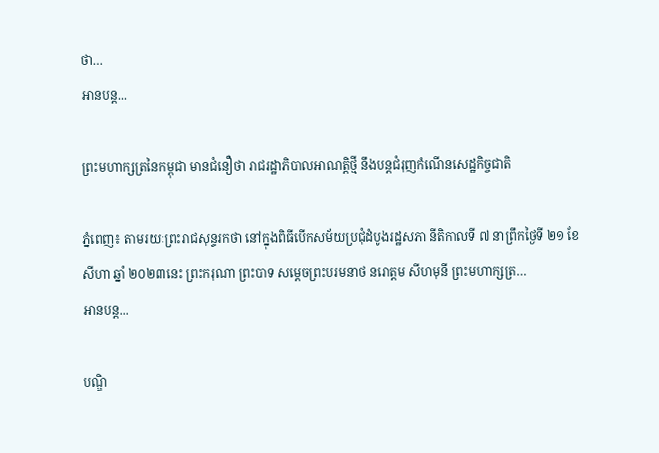ថា…
អានបន្ត...

ព្រះមហាក្សត្រនៃកម្ពុជា មានជំនឿថា រាជរដ្ឋាភិបាលអាណត្តិថ្មី នឹងបន្តជំរុញកំណើនសេដ្ឋកិច្ចជាតិ

ភ្នំពេញ៖ តាមរយៈព្រះរាជសុន្ទរកថា នៅក្នុងពិធីបើកសម័យប្រជុំដំបូងរដ្ឋសភា នីតិកាលទី ៧ នាព្រឹកថ្ងៃទី ២១ ខែសីហា ឆ្នាំ ២០២៣នេះ ព្រះករុណា ព្រះបាទ សម្ដេចព្រះបរមនាថ នរោត្ដម សីហមុនី ព្រះមហាក្សត្រ…
អានបន្ត...

បណ្ឌិ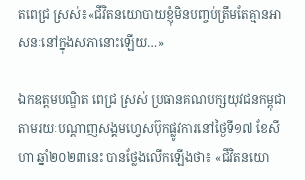តពេជ្រ ស្រស់៖«ជីវិតនយោបាយខ្ញុំមិនបញ្ចប់ត្រឹមតែគ្មានអាសនៈនៅក្នុងសភានោះឡើយ…»

ឯកឧត្ដមបណ្ឌិត ពេជ្រ ស្រស់ ប្រធានគណបក្សយុវជនកម្ពុជា តាមរយៈបណ្ដាញសង្គមហ្វេសប៊ុកផ្លូវការនៅថ្ងៃទី១៧ ខែសីហា ឆ្នាំ២០២៣នេះ បានថ្លែងលើកឡើងថា៖ «ជីវិតនយោ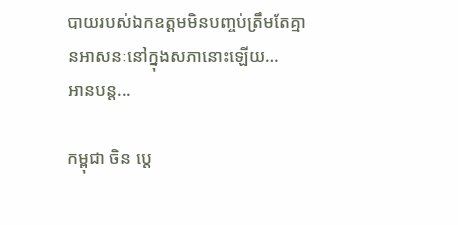បាយរបស់ឯកឧត្ដមមិនបញ្ចប់ត្រឹមតែគ្មានអាសនៈនៅក្នុងសភានោះឡើយ…
អានបន្ត...

កម្ពុជា ចិន ប្តេ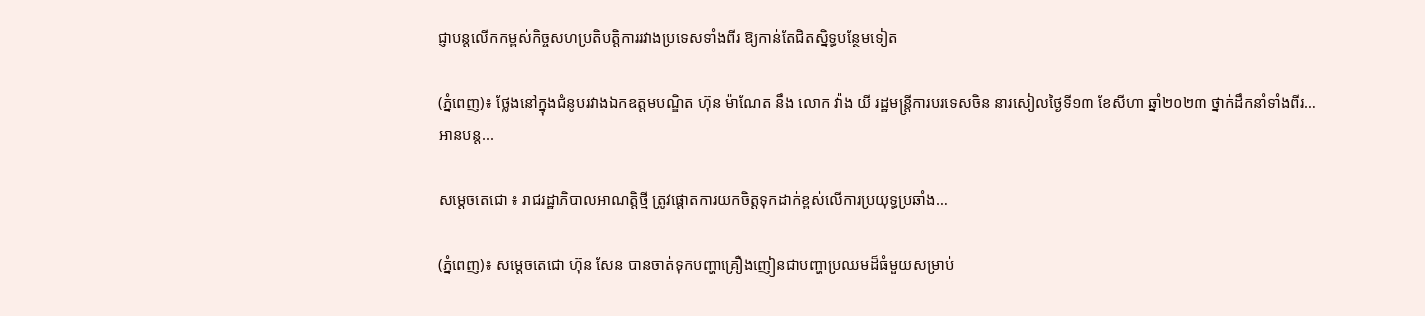ជ្ញាបន្តលើកកម្ពស់កិច្ចសហប្រតិបត្តិការរវាងប្រទេសទាំងពីរ ឱ្យកាន់តែជិតស្និទ្ធបន្ថែមទៀត

(ភ្នំពេញ)៖ ថ្លែងនៅក្នុងជំនូបរវាងឯកឧត្តមបណ្ឌិត ហ៊ុន ម៉ាណែត នឹង លោក វ៉ាង យី រដ្ឋមន្ត្រីការបរទេសចិន នារសៀលថ្ងៃទី១៣ ខែសីហា ឆ្នាំ២០២៣ ថ្នាក់ដឹកនាំទាំងពីរ…
អានបន្ត...

សម្តេចតេជោ ៖ រាជរដ្ឋាភិបាលអាណត្តិថ្មី ត្រូវផ្តោតការយកចិត្តទុកដាក់ខ្ពស់លើការប្រយុទ្ធប្រឆាំង…

(ភ្នំពេញ)៖ សម្តេចតេជោ ហ៊ុន សែន បានចាត់ទុកបញ្ហាគ្រឿងញៀនជាបញ្ហាប្រឈមដ៏ធំមួយសម្រាប់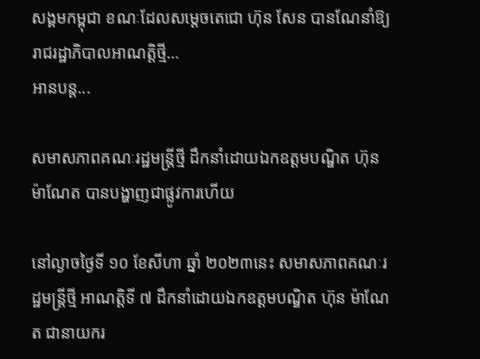សង្គមកម្ពុជា ខណៈដែលសម្តេចតេជោ ហ៊ុន សែន បានណែនាំឱ្យរាជរដ្ឋាភិបាលអាណត្តិថ្មី…
អានបន្ត...

សមាសភាពគណៈរដ្ឋមន្ត្រីថ្មី ដឹកនាំដោយឯកឧត្ដមបណ្ឌិត ហ៊ុន ម៉ាណែត បានបង្ហាញជាផ្លូវការហើយ

នៅល្ងាចថ្ងៃទី ១០ ខែសីហា ឆ្នាំ ២០២៣នេះ សមាសភាពគណៈរដ្ឋមន្ត្រីថ្មី អាណត្តិទី ៧ ដឹកនាំដោយឯកឧត្ដមបណ្ឌិត ហ៊ុន ម៉ាណែត ជានាយករ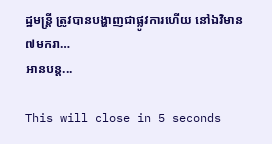ដ្ឋមន្ត្រី ត្រូវបានបង្ហាញជាផ្លូវការហើយ នៅឯវិមាន ៧មករា…
អានបន្ត...

This will close in 5 seconds